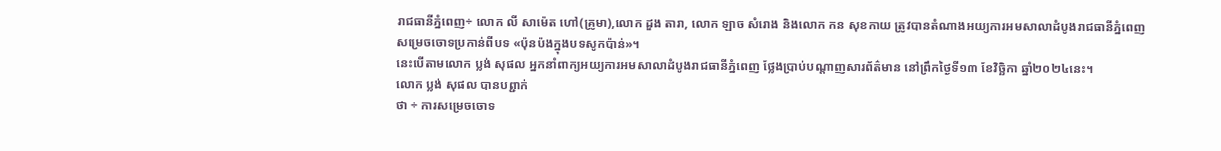រាជធានីភ្នំពេញ÷ លោក លី សាម៉េត ហៅ(គ្រូមា),លោក ដួង តារា, លោក ឡាច សំរោង និងលោក កន សុខកាយ ត្រូវបានតំណាងអយ្យការអមសាលាដំបូងរាជធានីភ្នំពេញ សម្រេចចោទប្រកាន់ពីបទ «ប៉ុនប៉ងក្នុងបទសូកប៉ាន់»។
នេះបើតាមលោក ប្លង់ សុផល អ្នកនាំពាក្យអយ្យការអមសាលាដំបូងរាជធានីភ្នំពេញ ថ្លែងប្រាប់បណ្ដាញសារព័ត៌មាន នៅព្រឹកថ្ងៃទី១៣ ខែវិច្ឆិកា ឆ្នាំ២០២៤នេះ។
លោក ប្លង់ សុផល បានបព្ជាក់
ថា ÷ ការសម្រេចចោទ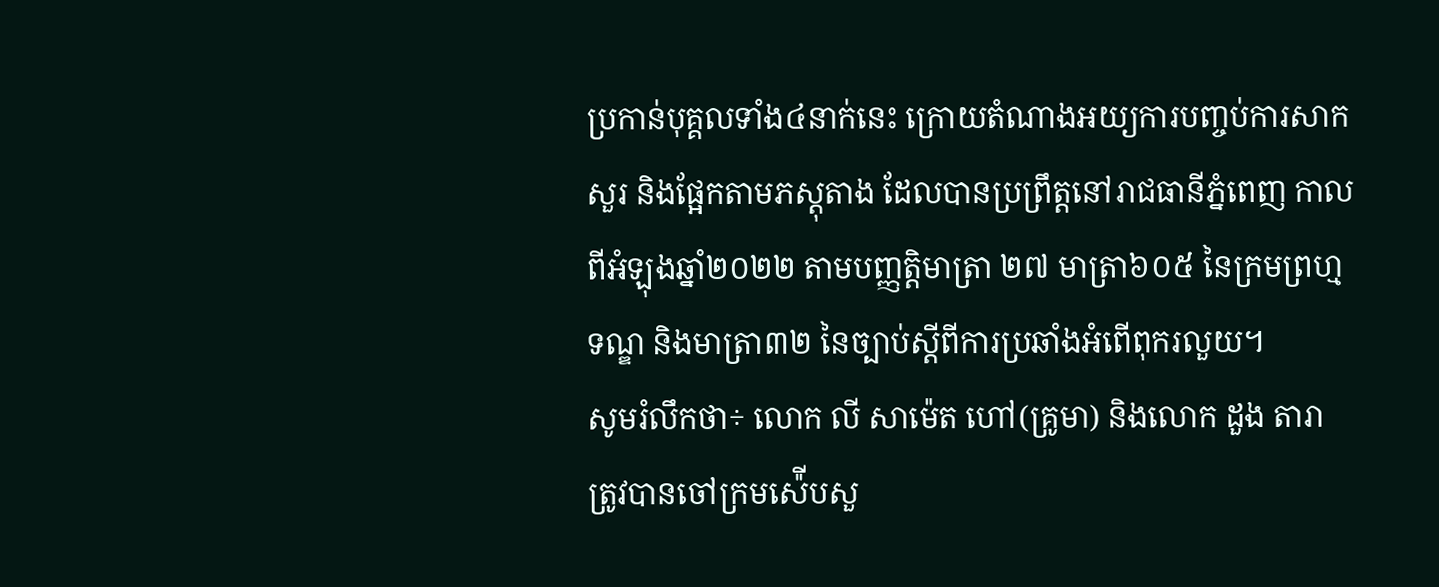ប្រកាន់បុគ្គលទាំង៤នាក់នេះ ក្រោយតំណាងអយ្យការបញ្ចប់ការសាកសួរ និងផ្អែកតាមភស្ដុតាង ដែលបានប្រព្រឹត្តនៅរាជធានីភ្នំពេញ កាលពីអំឡុងឆ្នាំ២០២២ តាមបញ្ញត្តិមាត្រា ២៧ មាត្រា៦០៥ នៃក្រមព្រហ្មទណ្ឌ និងមាត្រា៣២ នៃច្បាប់ស្តីពីការប្រឆាំងអំពើពុករលួយ។
សូមរំលឹកថា÷ លោក លី សាម៉េត ហៅ(គ្រូមា) និងលោក ដួង តារា ត្រូវបានចៅក្រមស៉ើបសួ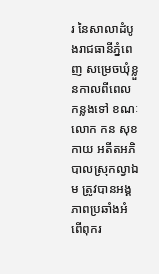រ នៃសាលាដំបូងរាជធានីភ្នំពេញ សម្រេចឃុំខ្លួនកាលពីពេលកន្លងទៅ ខណៈលោក កន សុខកាយ អតីតអភិបាលស្រុកល្វាឯម ត្រូវបានអង្គភាពប្រឆាំងអំពើពុករ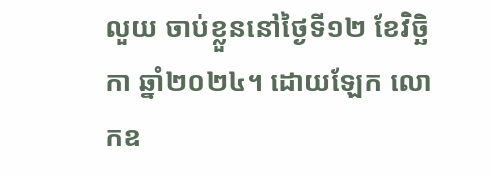លួយ ចាប់ខ្លួននៅថ្ងៃទី១២ ខែវិច្ឆិកា ឆ្នាំ២០២៤។ ដោយឡែក លោកឧ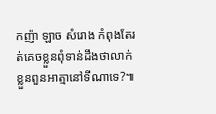កញ៉ា ឡាច សំរោង កំពុងតែរត់គេចខ្លួនពុំទាន់ដឹងថាលាក់ខ្លួនពួនអាត្មានៅទីណាទេ?៕